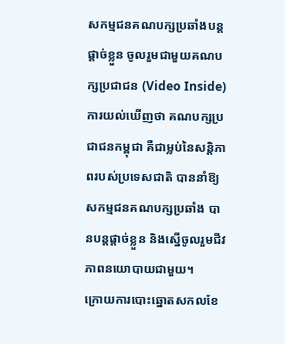សកម្មជនគណបក្សប្រឆាំងបន្តផ្តាច់ខ្លួន ចូលរួមជាមួយគណបក្សប្រជាជន (Video Inside)
ការយល់ឃើញថា គណបក្សប្រជាជនកម្ពុជា គឺជាម្លប់នៃសន្តិភាពរបស់ប្រទេសជាតិ បាននាំឱ្យសកម្មជនគណបក្សប្រឆាំង បានបន្តផ្តាច់ខ្លួន និងស្នើចូលរួមជីវភាពនយោបាយជាមួយ។
ក្រោយការបោះឆ្នោតសកលខែ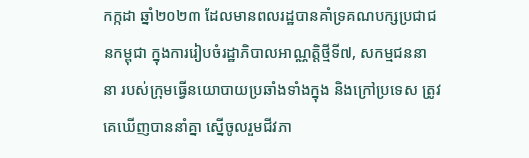កក្កដា ឆ្នាំ២០២៣ ដែលមានពលរដ្ឋបានគាំទ្រគណបក្សប្រជាជនកម្ពុជា ក្នុងការរៀបចំរដ្ឋាភិបាលអាណ្ណត្តិថ្មីទី៧, សកម្មជននានា របស់ក្រុមធ្វើនយោបាយប្រឆាំងទាំងក្នុង និងក្រៅប្រទេស ត្រូវគេឃើញបាននាំគ្នា ស្នើចូលរួមជីវភា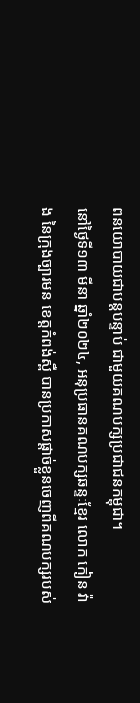ពនយោបាយជាបន្តបន្ទាប់ ជាមួយគណបក្សប្រជាជនកម្ពុជា។
នៅថ្ងៃទី១៣ មីនា ឆ្នាំ២០២៤, អនុប្រធានគណបក្សឆន្ទៈខ្មែរ លោក កៀន វ៉ាង នៃក្រុងច្បារមន ខេត្តកំពង់ស្ពឺ បានប្រកាសផ្តាច់ខ្លួនចេញពីគណបក្សរបស់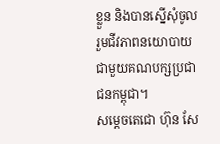ខ្លួន និងបានស្នើសុំចូលរួមជីវភាពនយោបាយ ជាមួយគណបក្សប្រជាជនកម្ពុជា។
សម្តេចតេជោ ហ៊ុន សែ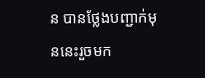ន បានថ្លែងបញ្ជាក់មុននេះរួចមក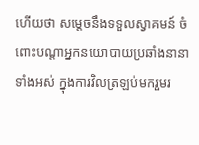ហើយថា សម្តេចនឹងទទួលស្វាគមន៍ ចំពោះបណ្តាអ្នកនយោបាយប្រឆាំងនានាទាំងអស់ ក្នុងការវិលត្រឡប់មករួមរ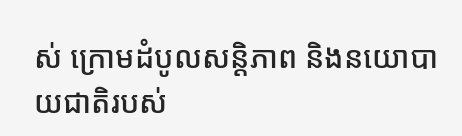ស់ ក្រោមដំបូលសន្តិភាព និងនយោបាយជាតិរបស់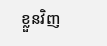ខ្លួនវិញ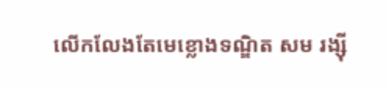លើកលែងតែមេខ្លោងទណ្ឌិត សម រង្ស៊ី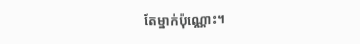តែម្នាក់ប៉ុណ្ណោះ។